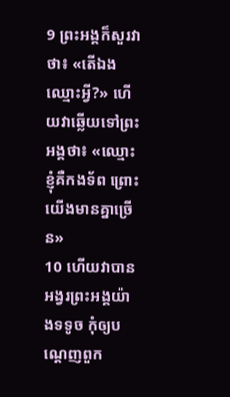9 ព្រះអង្គក៏សួរវាថា៖ «តើឯងឈ្មោះអ្វី?» ហើយវាឆ្លើយទៅព្រះអង្គថា៖ «ឈ្មោះខ្ញុំគឺកងទ័ព ព្រោះយើងមានគ្នាច្រើន»
10 ហើយវាបានអង្វរព្រះអង្គយ៉ាងទទូច កុំឲ្យបណ្ដេញពួក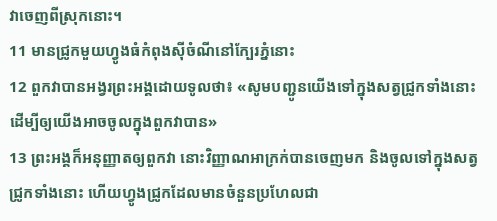វាចេញពីស្រុកនោះ។
11 មានជ្រូកមួយហ្វូងធំកំពុងស៊ីចំណីនៅក្បែរភ្នំនោះ
12 ពួកវាបានអង្វរព្រះអង្គដោយទូលថា៖ «សូមបញ្ជូនយើងទៅក្នុងសត្វជ្រូកទាំងនោះ ដើម្បីឲ្យយើងអាចចូលក្នុងពួកវាបាន»
13 ព្រះអង្គក៏អនុញ្ញាតឲ្យពួកវា នោះវិញ្ញាណអាក្រក់បានចេញមក និងចូលទៅក្នុងសត្វជ្រូកទាំងនោះ ហើយហ្វូងជ្រូកដែលមានចំនួនប្រហែលជា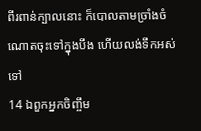ពីរពាន់ក្បាលនោះ ក៏បោលតាមច្រាំងចំណោតចុះទៅក្នុងបឹង ហើយលង់ទឹកអស់ទៅ
14 ឯពួកអ្នកចិញ្ចឹម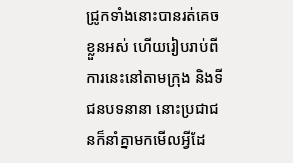ជ្រូកទាំងនោះបានរត់គេចខ្លួនអស់ ហើយរៀបរាប់ពីការនេះនៅតាមក្រុង និងទីជនបទនានា នោះប្រជាជនក៏នាំគ្នាមកមើលអ្វីដែ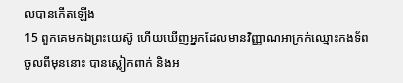លបានកើតឡើង
15 ពួកគេមកឯព្រះយេស៊ូ ហើយឃើញអ្នកដែលមានវិញ្ញាណអាក្រក់ឈ្មោះកងទ័ពចូលពីមុននោះ បានស្លៀកពាក់ និងអ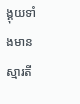ង្គុយទាំងមានស្មារតី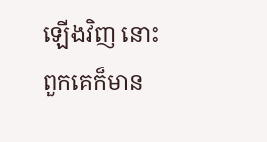ឡើងវិញ នោះពួកគេក៏មាន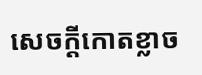សេចក្ដីកោតខ្លាច